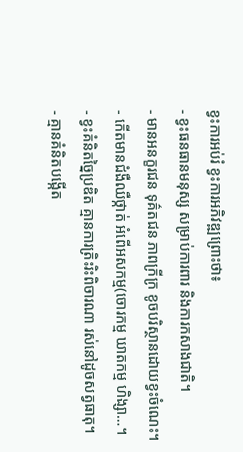ខ្វះការអប់រំ ខ្វះការអភិវឌ្ឍព្រោះថា៖
- ខ្វះធនធានមនុស្ស សម្រាប់ការពារ និងការកសាងជាតិ។
- មានអនក្ខរជន ទុគ៌តជន ភាពក្រីក្រ ខូចបរិស្ថានដោយខ្វះចំណេះ។
- កើតមានជំងឺឈឺថ្កាត់ អំពើអសកម្ម(ចោរកម្ម ឃាតកម្ម ហិង្សា…។
- ខ្វះគំនិតច្នៃប្រឌិត គ្មានការត្រិះរិះពិចារណា រស់នៅដូចសត្វធាតុ។
- គ្មានគំនិតបង្កើត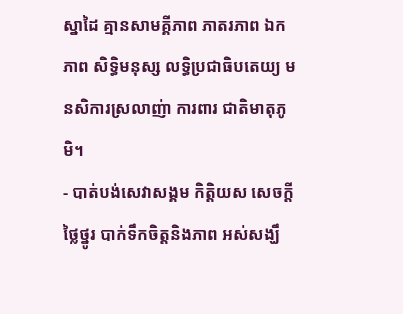ស្នាដៃ គ្មានសាមគ្គីភាព ភាតរភាព ឯកភាព សិទ្ធិមនុស្ស លទ្ធិប្រជាធិបតេយ្យ មនសិការស្រលាញ់ា ការពារ ជាតិមាតុភូមិ។
- បាត់បង់សេវាសង្គម កិត្តិយស សេចក្តីថ្លៃថ្នូរ បាក់ទឹកចិត្តនិងភាព អស់សង្ឃឹ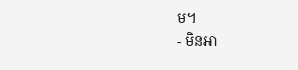ម។
- មិនអា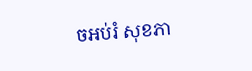ចអប់រំ សុខភា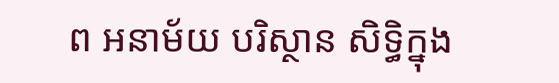ព អនាម័យ បរិស្ថាន សិទ្ធិក្នុង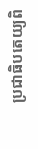ប្រជាធិបតេយ្យពិ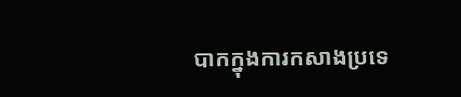បាកក្នុងការកសាងប្រទេ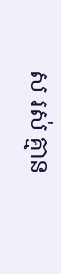ស រស់ គ្មាន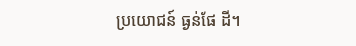ប្រយោជន៍ ធ្ងន់ផែ ដី។